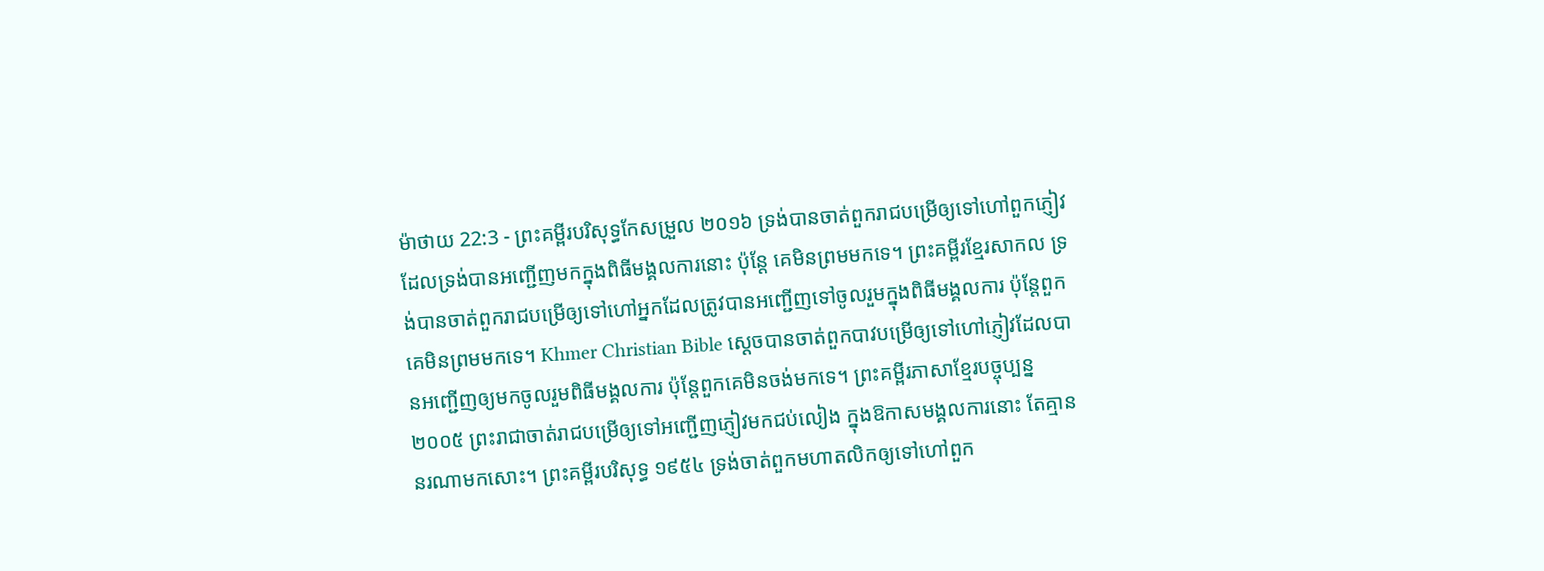ម៉ាថាយ 22:3 - ព្រះគម្ពីរបរិសុទ្ធកែសម្រួល ២០១៦ ទ្រង់បានចាត់ពួករាជបម្រើឲ្យទៅហៅពួកភ្ញៀវ ដែលទ្រង់បានអញ្ជើញមកក្នុងពិធីមង្គលការនោះ ប៉ុន្តែ គេមិនព្រមមកទេ។ ព្រះគម្ពីរខ្មែរសាកល ទ្រង់បានចាត់ពួករាជបម្រើឲ្យទៅហៅអ្នកដែលត្រូវបានអញ្ជើញទៅចូលរួមក្នុងពិធីមង្គលការ ប៉ុន្តែពួកគេមិនព្រមមកទេ។ Khmer Christian Bible ស្ដេចបានចាត់ពួកបាវបម្រើឲ្យទៅហៅភ្ញៀវដែលបានអញ្ជើញឲ្យមកចូលរួមពិធីមង្គលការ ប៉ុន្ដែពួកគេមិនចង់មកទេ។ ព្រះគម្ពីរភាសាខ្មែរបច្ចុប្បន្ន ២០០៥ ព្រះរាជាចាត់រាជបម្រើឲ្យទៅអញ្ជើញភ្ញៀវមកជប់លៀង ក្នុងឱកាសមង្គលការនោះ តែគ្មាននរណាមកសោះ។ ព្រះគម្ពីរបរិសុទ្ធ ១៩៥៤ ទ្រង់ចាត់ពួកមហាតលិកឲ្យទៅហៅពួក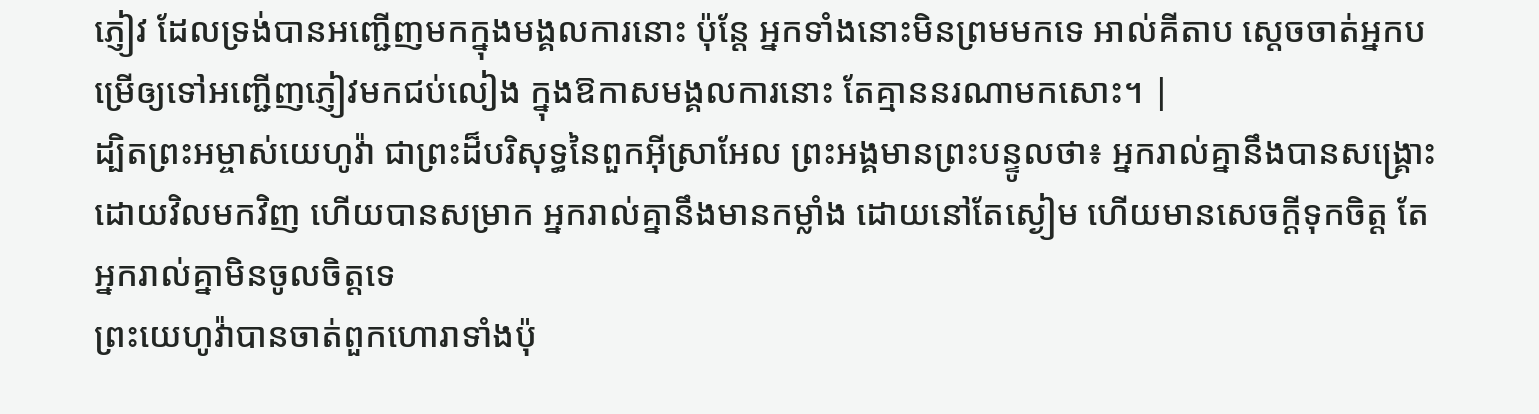ភ្ញៀវ ដែលទ្រង់បានអញ្ជើញមកក្នុងមង្គលការនោះ ប៉ុន្តែ អ្នកទាំងនោះមិនព្រមមកទេ អាល់គីតាប ស្តេចចាត់អ្នកបម្រើឲ្យទៅអញ្ជើញភ្ញៀវមកជប់លៀង ក្នុងឱកាសមង្គលការនោះ តែគ្មាននរណាមកសោះ។ |
ដ្បិតព្រះអម្ចាស់យេហូវ៉ា ជាព្រះដ៏បរិសុទ្ធនៃពួកអ៊ីស្រាអែល ព្រះអង្គមានព្រះបន្ទូលថា៖ អ្នករាល់គ្នានឹងបានសង្គ្រោះ ដោយវិលមកវិញ ហើយបានសម្រាក អ្នករាល់គ្នានឹងមានកម្លាំង ដោយនៅតែស្ងៀម ហើយមានសេចក្ដីទុកចិត្ត តែអ្នករាល់គ្នាមិនចូលចិត្តទេ
ព្រះយេហូវ៉ាបានចាត់ពួកហោរាទាំងប៉ុ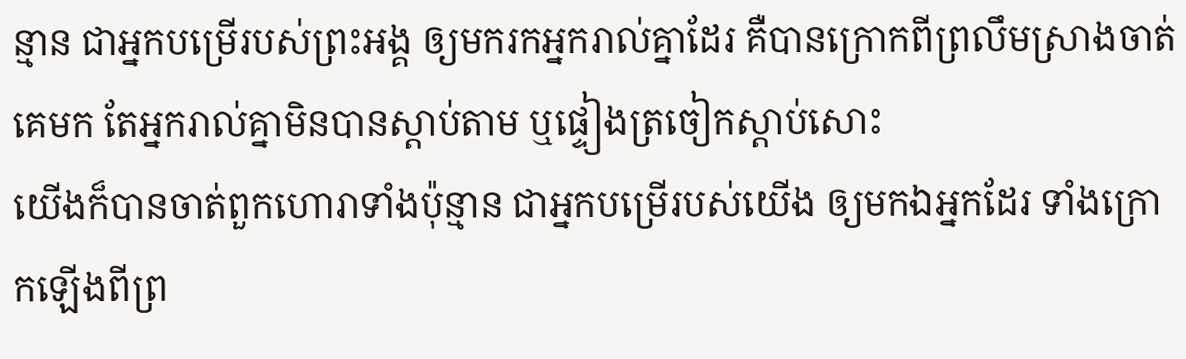ន្មាន ជាអ្នកបម្រើរបស់ព្រះអង្គ ឲ្យមករកអ្នករាល់គ្នាដែរ គឺបានក្រោកពីព្រលឹមស្រាងចាត់គេមក តែអ្នករាល់គ្នាមិនបានស្តាប់តាម ឬផ្ទៀងត្រចៀកស្តាប់សោះ
យើងក៏បានចាត់ពួកហោរាទាំងប៉ុន្មាន ជាអ្នកបម្រើរបស់យើង ឲ្យមកឯអ្នកដែរ ទាំងក្រោកឡើងពីព្រ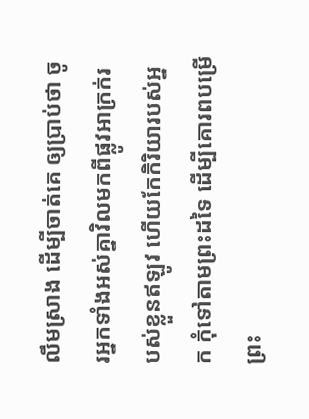លឹមស្រាង ដើម្បីចាត់គេ ឲ្យប្រាប់ថា ចូរអ្នកទាំងអស់គ្នាវិលមកពីផ្លូវអាក្រក់របស់ខ្លួនឥឡូវ ហើយកែកិរិយារបស់អ្នក កុំទៅតាមព្រះដទៃ ដើម្បីគោរពបម្រើព្រះ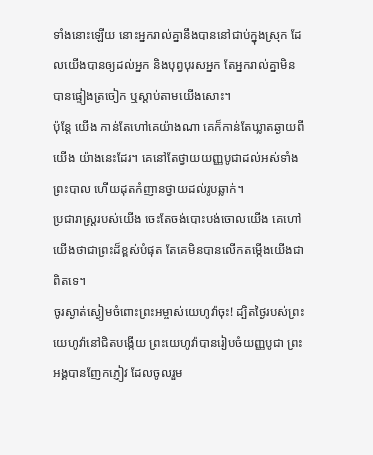ទាំងនោះឡើយ នោះអ្នករាល់គ្នានឹងបាននៅជាប់ក្នុងស្រុក ដែលយើងបានឲ្យដល់អ្នក និងបុព្វបុរសអ្នក តែអ្នករាល់គ្នាមិនបានផ្ទៀងត្រចៀក ឬស្តាប់តាមយើងសោះ។
ប៉ុន្ដែ យើង កាន់តែហៅគេយ៉ាងណា គេក៏កាន់តែឃ្លាតឆ្ងាយពីយើង យ៉ាងនេះដែរ។ គេនៅតែថ្វាយយញ្ញបូជាដល់អស់ទាំងព្រះបាល ហើយដុតកំញានថ្វាយដល់រូបឆ្លាក់។
ប្រជារាស្ត្ររបស់យើង ចេះតែចង់បោះបង់ចោលយើង គេហៅយើងថាជាព្រះដ៏ខ្ពស់បំផុត តែគេមិនបានលើកតម្កើងយើងជាពិតទេ។
ចូរស្ងាត់ស្ងៀមចំពោះព្រះអម្ចាស់យេហូវ៉ាចុះ! ដ្បិតថ្ងៃរបស់ព្រះយេហូវ៉ានៅជិតបង្កើយ ព្រះយេហូវ៉ាបានរៀបចំយញ្ញបូជា ព្រះអង្គបានញែកភ្ញៀវ ដែលចូលរួម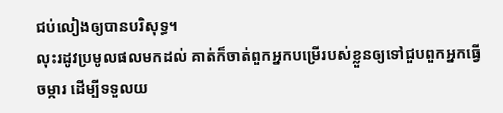ជប់លៀងឲ្យបានបរិសុទ្ធ។
លុះរដូវប្រមូលផលមកដល់ គាត់ក៏ចាត់ពួកអ្នកបម្រើរបស់ខ្លួនឲ្យទៅជួបពួកអ្នកធ្វើចម្ការ ដើម្បីទទួលយ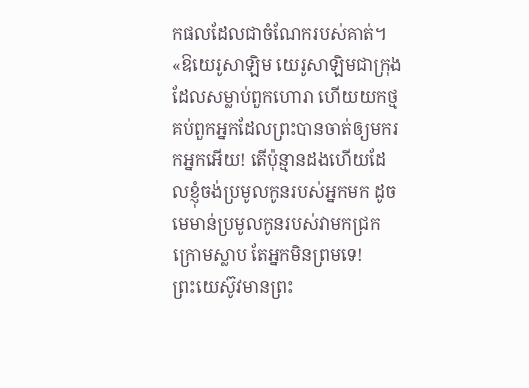កផលដែលជាចំណែករបស់គាត់។
«ឱយេរូសាឡិម យេរូសាឡិមជាក្រុងដែលសម្លាប់ពួកហោរា ហើយយកថ្មគប់ពួកអ្នកដែលព្រះបានចាត់ឲ្យមករកអ្នកអើយ! តើប៉ុន្មានដងហើយដែលខ្ញុំចង់ប្រមូលកូនរបស់អ្នកមក ដូចមេមាន់ប្រមូលកូនរបស់វាមកជ្រកក្រោមស្លាប តែអ្នកមិនព្រមទេ!
ព្រះយេស៊ូវមានព្រះ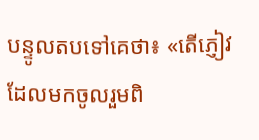បន្ទូលតបទៅគេថា៖ «តើភ្ញៀវដែលមកចូលរួមពិ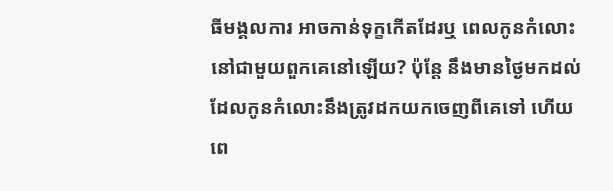ធីមង្គលការ អាចកាន់ទុក្ខកើតដែរឬ ពេលកូនកំលោះនៅជាមួយពួកគេនៅឡើយ? ប៉ុន្តែ នឹងមានថ្ងៃមកដល់ ដែលកូនកំលោះនឹងត្រូវដកយកចេញពីគេទៅ ហើយពេ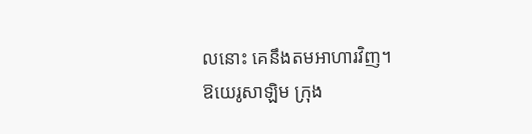លនោះ គេនឹងតមអាហារវិញ។
ឱយេរូសាឡិម ក្រុង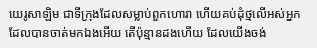យេរូសាឡិម ជាទីក្រុងដែលសម្លាប់ពួកហោរា ហើយគប់ដុំថ្មលើអស់អ្នកដែលបានចាត់មកឯងអើយ តើប៉ុន្មានដងហើយ ដែលយើងចង់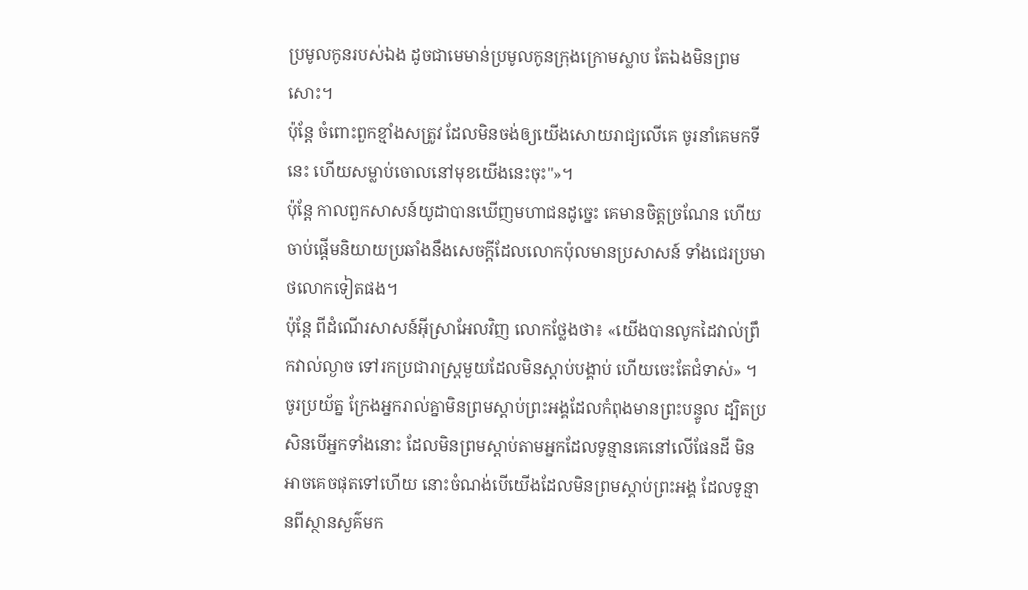ប្រមូលកូនរបស់ឯង ដូចជាមេមាន់ប្រមូលកូនក្រុងក្រោមស្លាប តែឯងមិនព្រមសោះ។
ប៉ុន្តែ ចំពោះពួកខ្មាំងសត្រូវ ដែលមិនចង់ឲ្យយើងសោយរាជ្យលើគេ ចូរនាំគេមកទីនេះ ហើយសម្លាប់ចោលនៅមុខយើងនេះចុះ"»។
ប៉ុន្ដែ កាលពួកសាសន៍យូដាបានឃើញមហាជនដូច្នេះ គេមានចិត្តច្រណែន ហើយចាប់ផ្ដើមនិយាយប្រឆាំងនឹងសេចក្តីដែលលោកប៉ុលមានប្រសាសន៍ ទាំងជេរប្រមាថលោកទៀតផង។
ប៉ុន្ដែ ពីដំណើរសាសន៍អ៊ីស្រាអែលវិញ លោកថ្លែងថា៖ «យើងបានលូកដៃវាល់ព្រឹកវាល់ល្ងាច ទៅរកប្រជារាស្ត្រមួយដែលមិនស្តាប់បង្គាប់ ហើយចេះតែជំទាស់» ។
ចូរប្រយ័ត្ន ក្រែងអ្នករាល់គ្នាមិនព្រមស្ដាប់ព្រះអង្គដែលកំពុងមានព្រះបន្ទូល ដ្បិតប្រសិនបើអ្នកទាំងនោះ ដែលមិនព្រមស្តាប់តាមអ្នកដែលទូន្មានគេនៅលើផែនដី មិនអាចគេចផុតទៅហើយ នោះចំណង់បើយើងដែលមិនព្រមស្ដាប់ព្រះអង្គ ដែលទូន្មានពីស្ថានសួគ៌មក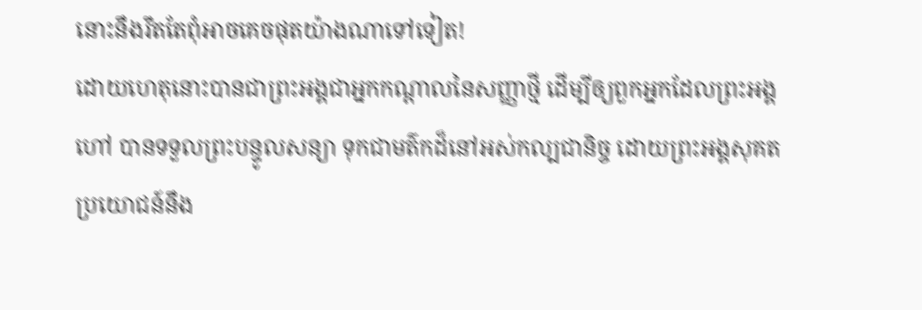នោះនឹងរឹតតែពុំអាចគេចផុតយ៉ាងណាទៅទៀត!
ដោយហេតុនោះបានជាព្រះអង្គជាអ្នកកណ្តាលនៃសញ្ញាថ្មី ដើម្បីឲ្យពួកអ្នកដែលព្រះអង្គហៅ បានទទួលព្រះបន្ទូលសន្យា ទុកជាមត៌កដ៏នៅអស់កល្បជានិច្ច ដោយព្រះអង្គសុគត ប្រយោជន៍នឹង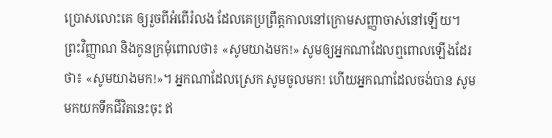ប្រោសលោះគេ ឲ្យរួចពីអំពើរំលង ដែលគេប្រព្រឹត្តកាលនៅក្រោមសញ្ញាចាស់នៅឡើយ។
ព្រះវិញ្ញាណ និងកូនក្រមុំពោលថា៖ «សូមយាងមក!» សូមឲ្យអ្នកណាដែលឮពោលឡើងដែរថា៖ «សូមយាងមក!»។ អ្នកណាដែលស្រេក សូមចូលមក! ហើយអ្នកណាដែលចង់បាន សូមមកយកទឹកជីវិតនេះចុះ ឥ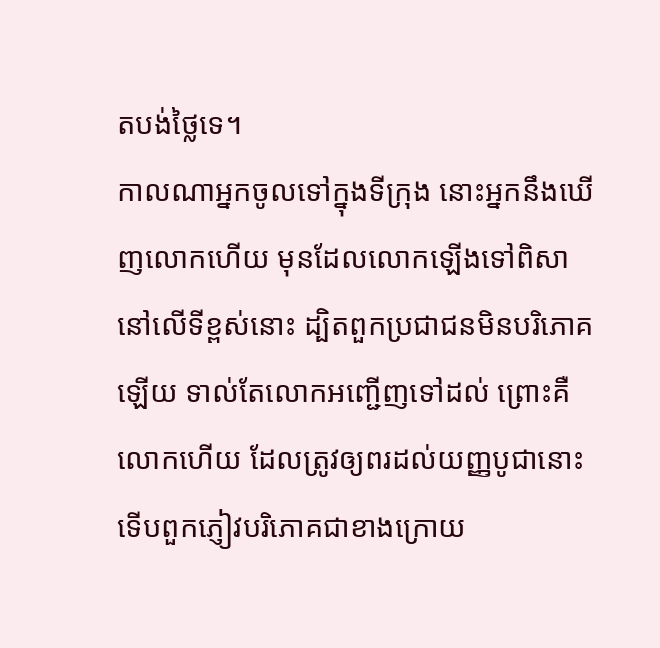តបង់ថ្លៃទេ។
កាលណាអ្នកចូលទៅក្នុងទីក្រុង នោះអ្នកនឹងឃើញលោកហើយ មុនដែលលោកឡើងទៅពិសានៅលើទីខ្ពស់នោះ ដ្បិតពួកប្រជាជនមិនបរិភោគឡើយ ទាល់តែលោកអញ្ជើញទៅដល់ ព្រោះគឺលោកហើយ ដែលត្រូវឲ្យពរដល់យញ្ញបូជានោះ ទើបពួកភ្ញៀវបរិភោគជាខាងក្រោយ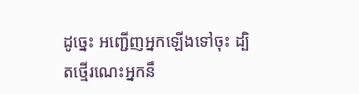ដូច្នេះ អញ្ជើញអ្នកឡើងទៅចុះ ដ្បិតថ្មើរណេះអ្នកនឹ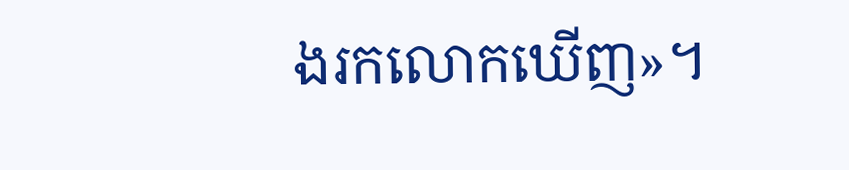ងរកលោកឃើញ»។